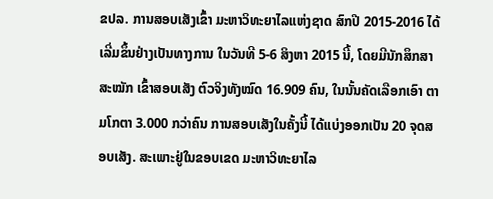ຂປລ. ການສອບເສັງເຂົ້າ ມະຫາວິທະຍາໄລແຫ່ງຊາດ ສົກປີ 2015-2016 ໄດ້ເລີ່ມຂຶ້ນຢ່າງເປັນທາງການ ໃນວັນທີ 5-6 ສິງຫາ 2015 ນີ້, ໂດຍມີນັກສຶກສາສະໝັກ ເຂົ້າສອບເສັງ ຕົວຈິງທັງໝົດ 16.909 ຄົນ, ໃນນັ້ນຄັດເລືອກເອົາ ຕາມໂກຕາ 3.000 ກວ່າຄົນ ການສອບເສັງໃນຄັ້ງນີ້ ໄດ້ແບ່ງອອກເປັນ 20 ຈຸດສອບເສັງ. ສະເພາະຢູ່ໃນຂອບເຂດ ມະຫາວິທະຍາໄລ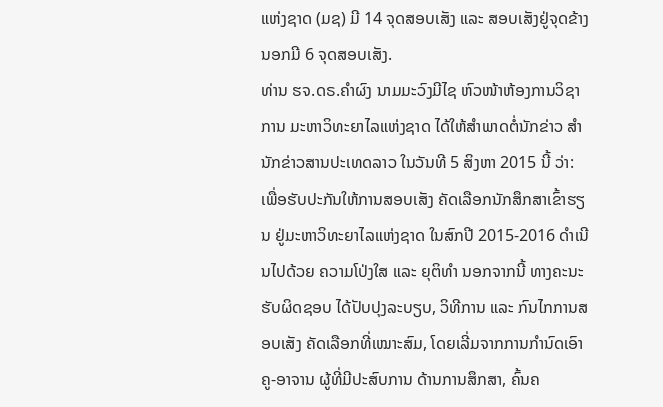ແຫ່ງຊາດ (ມຊ) ມີ 14 ຈຸດສອບເສັງ ແລະ ສອບເສັງຢູ່ຈຸດຂ້າງນອກມີ 6 ຈຸດສອບເສັງ.
ທ່ານ ຮຈ.ດຣ.ຄຳຜົງ ນາມມະວົງມີໄຊ ຫົວໜ້າຫ້ອງການວິຊາການ ມະຫາວິທະຍາໄລແຫ່ງຊາດ ໄດ້ໃຫ້ສຳພາດຕໍ່ນັກຂ່າວ ສຳນັກຂ່າວສານປະເທດລາວ ໃນວັນທີ 5 ສິງຫາ 2015 ນີ້ ວ່າ: ເພື່ອຮັບປະກັນໃຫ້ການສອບເສັງ ຄັດເລືອກນັກສຶກສາເຂົ້າຮຽນ ຢູ່ມະຫາວິທະຍາໄລແຫ່ງຊາດ ໃນສົກປີ 2015-2016 ດຳເນີນໄປດ້ວຍ ຄວາມໂປ່ງໃສ ແລະ ຍຸຕິທຳ ນອກຈາກນີ້ ທາງຄະນະຮັບຜິດຊອບ ໄດ້ປັບປຸງລະບຽບ, ວິທີການ ແລະ ກົນໄກການສອບເສັງ ຄັດເລືອກທີ່ເໝາະສົມ, ໂດຍເລີ່ມຈາກການກຳນົດເອົາ ຄູ-ອາຈານ ຜູ້ທີ່ມີປະສົບການ ດ້ານການສຶກສາ, ຄົ້ນຄ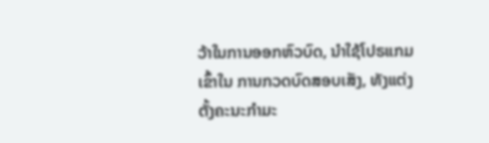ວ້າໃນການອອກຫົວບົດ, ນຳໃຊ້ໂປຣແກມເຂົ້າໃນ ການກວດບົດສອບເສັງ, ທັງແຕ່ງຕັ້ງຄະນະກຳມະ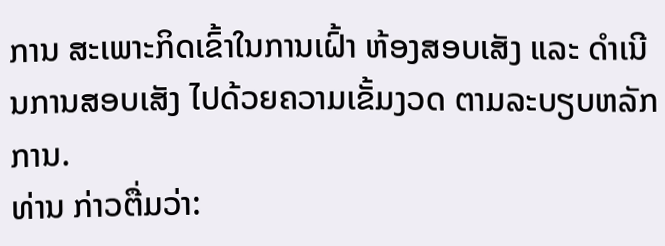ການ ສະເພາະກິດເຂົ້າໃນການເຝົ້າ ຫ້ອງສອບເສັງ ແລະ ດຳເນີນການສອບເສັງ ໄປດ້ວຍຄວາມເຂັ້ມງວດ ຕາມລະບຽບຫລັກການ.
ທ່ານ ກ່າວຕື່ມວ່າ: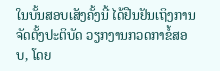ໃນບັ້ນສອບເສັງຄັ້ງນີ້ ໄດ້ຢືນຢັນເຖິງການຈັດຕັ້ງປະຕິບັດ ວຽກງານກວດກາຂໍ້ສອບ, ໂດຍ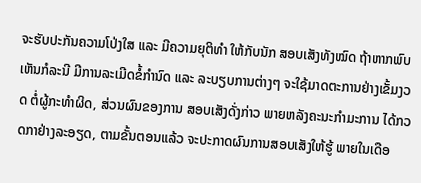ຈະຮັບປະກັນຄວາມໂປ່ງໃສ ແລະ ມີຄວາມຍຸຕິທຳ ໃຫ້ກັບນັກ ສອບເສັງທັງໝົດ ຖ້າຫາກພົບເຫັນກໍລະນີ ມີການລະເມີດຂໍ້ກຳນົດ ແລະ ລະບຽບການຕ່າງໆ ຈະໃຊ້ມາດຕະການຢ່າງເຂັ້ມງວດ ຕໍ່ຜູ້ກະທຳຜິດ, ສ່ວນຜົນຂອງການ ສອບເສັງດັ່ງກ່າວ ພາຍຫລັງຄະນະກຳມະການ ໄດ້ກວດກາຢ່າງລະອຽດ, ຕາມຂັ້ນຕອນແລ້ວ ຈະປະກາດຜົນການສອບເສັງໃຫ້ຮູ້ ພາຍໃນເດືອ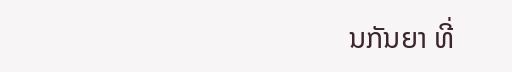ນກັນຍາ ທີ່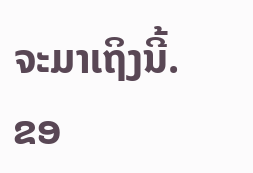ຈະມາເຖິງນີ້.
ຂອ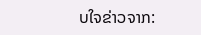ບໃຈຂ່າວຈາກ: